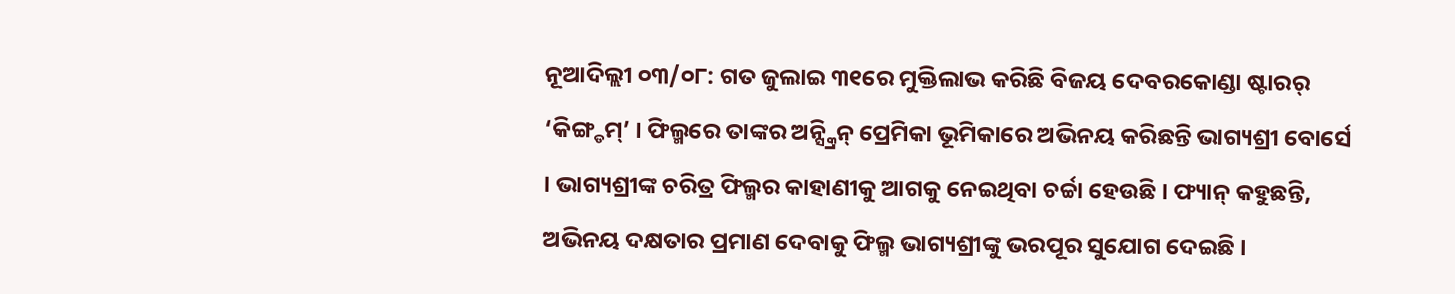ନୂଆଦିଲ୍ଲୀ ୦୩/୦୮: ଗତ ଜୁଲାଇ ୩୧ରେ ମୁକ୍ତିଲାଭ କରିଛି ବିଜୟ ଦେବରକୋଣ୍ଡା ଷ୍ଟାରର୍ ‘କିଙ୍ଗ୍ଡମ୍’ । ଫିଲ୍ମରେ ତାଙ୍କର ଅନ୍ସ୍କ୍ରିନ୍ ପ୍ରେମିକା ଭୂମିକାରେ ଅଭିନୟ କରିଛନ୍ତି ଭାଗ୍ୟଶ୍ରୀ ବୋର୍ସେ । ଭାଗ୍ୟଶ୍ରୀଙ୍କ ଚରିତ୍ର ଫିଲ୍ମର କାହାଣୀକୁ ଆଗକୁ ନେଇଥିବା ଚର୍ଚ୍ଚା ହେଉଛି । ଫ୍ୟାନ୍ କହୁଛନ୍ତି, ଅଭିନୟ ଦକ୍ଷତାର ପ୍ରମାଣ ଦେବାକୁ ଫିଲ୍ମ ଭାଗ୍ୟଶ୍ରୀଙ୍କୁ ଭରପୂର ସୁଯୋଗ ଦେଇଛି ।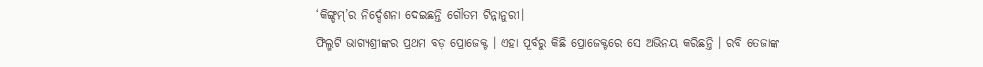‘କିଙ୍ଗ୍ଡମ୍’ର ନିର୍ଦ୍ଦେଶନା ଦେଇଛନ୍ତି ଗୌତମ ଟିନ୍ନାନୁରୀ।
ଫିଲ୍ମଟି ଭାଗ୍ୟଶ୍ରୀଙ୍କର ପ୍ରଥମ ବଡ଼ ପ୍ରୋଜେକ୍ଟ । ଏହା ପୂର୍ବରୁ କିଛି ପ୍ରୋଜେକ୍ଟରେ ସେ ଅଭିନୟ କରିଛନ୍ତି । ରବି ତେଜାଙ୍କ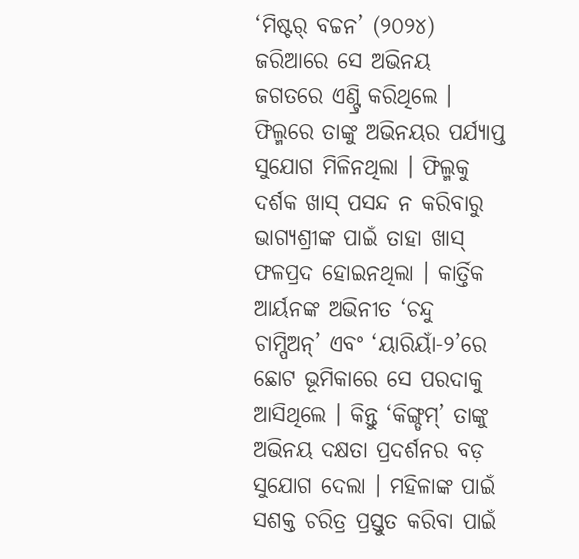‘ମିଷ୍ଟର୍ ବଚ୍ଚନ’ (୨୦୨୪) ଜରିଆରେ ସେ ଅଭିନୟ ଜଗତରେ ଏଣ୍ଟ୍ରି କରିଥିଲେ । ଫିଲ୍ମରେ ତାଙ୍କୁ ଅଭିନୟର ପର୍ଯ୍ୟାପ୍ତ ସୁଯୋଗ ମିଳିନଥିଲା । ଫିଲ୍ମକୁ ଦର୍ଶକ ଖାସ୍ ପସନ୍ଦ ନ କରିବାରୁ ଭାଗ୍ୟଶ୍ରୀଙ୍କ ପାଇଁ ତାହା ଖାସ୍ ଫଳପ୍ରଦ ହୋଇନଥିଲା । କାର୍ତ୍ତିକ ଆର୍ୟନଙ୍କ ଅଭିନୀତ ‘ଚନ୍ଦୁ ଚାମ୍ପିଅନ୍’ ଏବଂ ‘ୟାରିୟାଁ-୨’ରେ ଛୋଟ ଭୂମିକାରେ ସେ ପରଦାକୁ ଆସିଥିଲେ । କିନ୍ତୁ ‘କିଙ୍ଗ୍ଡମ୍’ ତାଙ୍କୁ ଅଭିନୟ ଦକ୍ଷତା ପ୍ରଦର୍ଶନର ବଡ଼ ସୁଯୋଗ ଦେଲା । ମହିଳାଙ୍କ ପାଇଁ ସଶକ୍ତ ଚରିତ୍ର ପ୍ରସ୍ତୁତ କରିବା ପାଇଁ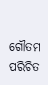ଗୌତମ ପରିଚିତ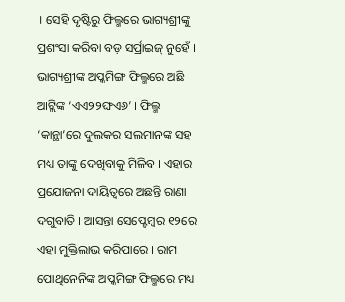। ସେହି ଦୃଷ୍ଟିରୁ ଫିଲ୍ମରେ ଭାଗ୍ୟଶ୍ରୀଙ୍କୁ ପ୍ରଶଂସା କରିବା ବଡ଼ ସର୍ପ୍ରାଇଜ୍ ନୁହେଁ ।
ଭାଗ୍ୟଶ୍ରୀଙ୍କ ଅପ୍କମିଙ୍ଗ ଫିଲ୍ମରେ ଅଛି ଆଟ୍ଲିଙ୍କ ‘ଏଏ୨୨ଙ୍ଘଏ୬’ । ଫିଲ୍ମ ‘କାନ୍ଥା’ରେ ଦୁଲକର ସଲମାନଙ୍କ ସହ ମଧ୍ୟ ତାଙ୍କୁ ଦେଖିବାକୁ ମିଳିବ । ଏହାର ପ୍ରଯୋଜନା ଦାୟିତ୍ୱରେ ଅଛନ୍ତି ରାଣା ଦଗୁବାତି । ଆସନ୍ତା ସେପ୍ଟେମ୍ବର ୧୨ରେ ଏହା ମୁକ୍ତିଲାଭ କରିପାରେ । ରାମ ପୋଥିନେନିଙ୍କ ଅପ୍କମିଙ୍ଗ ଫିଲ୍ମରେ ମଧ୍ୟ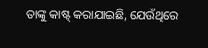ତାଙ୍କୁ କାଷ୍ଟ୍ କରାଯାଇଛି, ଯେଉଁଥିରେ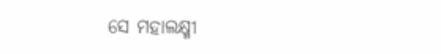ସେ ମହାଲକ୍ଷ୍ମୀ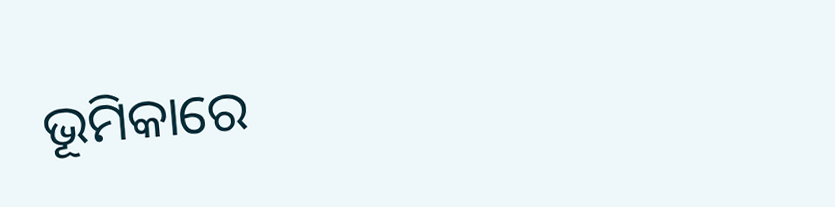ଭୂମିକାରେ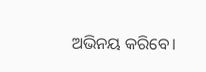ଅଭିନୟ କରିବେ।